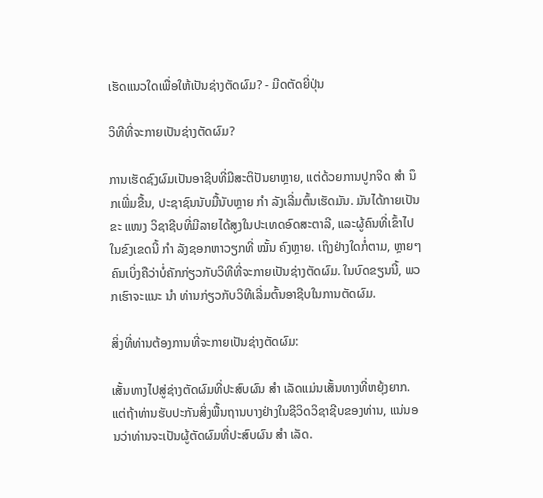ເຮັດແນວໃດເພື່ອໃຫ້ເປັນຊ່າງຕັດຜົມ? - ມີດຕັດຍີ່ປຸ່ນ

ວິທີທີ່ຈະກາຍເປັນຊ່າງຕັດຜົມ?

ການເຮັດຊົງຜົມເປັນອາຊີບທີ່ມີສະຕິປັນຍາຫຼາຍ, ແຕ່ດ້ວຍການປູກຈິດ ສຳ ນຶກເພີ່ມຂື້ນ, ປະຊາຊົນນັບມື້ນັບຫຼາຍ ກຳ ລັງເລີ່ມຕົ້ນເຮັດມັນ. ມັນໄດ້ກາຍເປັນຂະ ແໜງ ວິຊາຊີບທີ່ມີລາຍໄດ້ສູງໃນປະເທດອົດສະຕາລີ, ແລະຜູ້ຄົນທີ່ເຂົ້າໄປໃນຂົງເຂດນີ້ ກຳ ລັງຊອກຫາວຽກທີ່ ໝັ້ນ ຄົງຫຼາຍ. ເຖິງຢ່າງໃດກໍ່ຕາມ, ຫຼາຍໆຄົນເບິ່ງຄືວ່າບໍ່ຄັກກ່ຽວກັບວິທີທີ່ຈະກາຍເປັນຊ່າງຕັດຜົມ. ໃນບົດຂຽນນີ້, ພວກເຮົາຈະແນະ ນຳ ທ່ານກ່ຽວກັບວິທີເລີ່ມຕົ້ນອາຊີບໃນການຕັດຜົມ.

ສິ່ງທີ່ທ່ານຕ້ອງການທີ່ຈະກາຍເປັນຊ່າງຕັດຜົມ:

ເສັ້ນທາງໄປສູ່ຊ່າງຕັດຜົມທີ່ປະສົບຜົນ ສຳ ເລັດແມ່ນເສັ້ນທາງທີ່ຫຍຸ້ງຍາກ. ແຕ່ຖ້າທ່ານຮັບປະກັນສິ່ງພື້ນຖານບາງຢ່າງໃນຊີວິດວິຊາຊີບຂອງທ່ານ, ແນ່ນອນວ່າທ່ານຈະເປັນຜູ້ຕັດຜົມທີ່ປະສົບຜົນ ສຳ ເລັດ.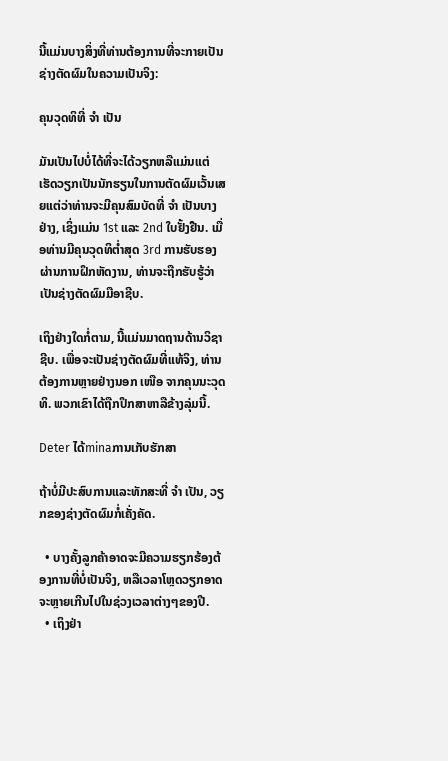ນີ້ແມ່ນບາງສິ່ງທີ່ທ່ານຕ້ອງການທີ່ຈະກາຍເປັນຊ່າງຕັດຜົມໃນຄວາມເປັນຈິງ:

ຄຸນວຸດທິທີ່ ຈຳ ເປັນ

ມັນເປັນໄປບໍ່ໄດ້ທີ່ຈະໄດ້ວຽກຫລືແມ່ນແຕ່ເຮັດວຽກເປັນນັກຮຽນໃນການຕັດຜົມເວັ້ນເສຍແຕ່ວ່າທ່ານຈະມີຄຸນສົມບັດທີ່ ຈຳ ເປັນບາງຢ່າງ, ເຊິ່ງແມ່ນ 1st ແລະ 2nd ໃບຢັ້ງຢືນ. ເມື່ອທ່ານມີຄຸນວຸດທິຕໍ່າສຸດ 3rd ການຮັບຮອງຜ່ານການຝຶກຫັດງານ, ທ່ານຈະຖືກຮັບຮູ້ວ່າເປັນຊ່າງຕັດຜົມມືອາຊີບ.

ເຖິງຢ່າງໃດກໍ່ຕາມ, ນີ້ແມ່ນມາດຖານດ້ານວິຊາຊີບ. ເພື່ອຈະເປັນຊ່າງຕັດຜົມທີ່ແທ້ຈິງ, ທ່ານຕ້ອງການຫຼາຍຢ່າງນອກ ເໜືອ ຈາກຄຸນນະວຸດທິ. ພວກເຂົາໄດ້ຖືກປຶກສາຫາລືຂ້າງລຸ່ມນີ້.

Deter ໄດ້minaການເກັບຮັກສາ

ຖ້າບໍ່ມີປະສົບການແລະທັກສະທີ່ ຈຳ ເປັນ, ວຽກຂອງຊ່າງຕັດຜົມກໍ່ເຄັ່ງຄັດ.

  • ບາງຄັ້ງລູກຄ້າອາດຈະມີຄວາມຮຽກຮ້ອງຕ້ອງການທີ່ບໍ່ເປັນຈິງ, ຫລືເວລາໂຫຼດວຽກອາດຈະຫຼາຍເກີນໄປໃນຊ່ວງເວລາຕ່າງໆຂອງປີ.
  • ເຖິງຢ່າ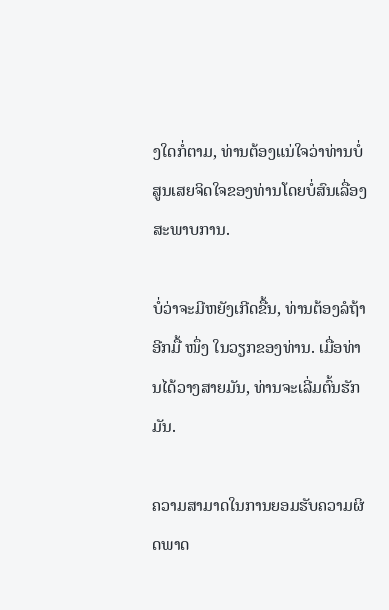ງໃດກໍ່ຕາມ, ທ່ານຕ້ອງແນ່ໃຈວ່າທ່ານບໍ່ສູນເສຍຈິດໃຈຂອງທ່ານໂດຍບໍ່ສົນເລື່ອງສະພາບການ.

ບໍ່ວ່າຈະມີຫຍັງເກີດຂື້ນ, ທ່ານຕ້ອງລໍຖ້າອີກມື້ ໜຶ່ງ ໃນວຽກຂອງທ່ານ. ເມື່ອທ່ານໄດ້ວາງສາຍມັນ, ທ່ານຈະເລີ່ມຕົ້ນຮັກມັນ.

ຄວາມສາມາດໃນການຍອມຮັບຄວາມຜິດພາດ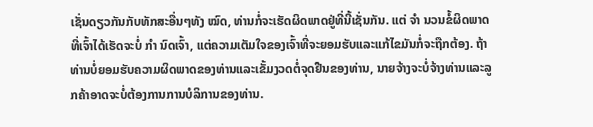ເຊັ່ນດຽວກັນກັບທັກສະອື່ນໆທັງ ໝົດ, ທ່ານກໍ່ຈະເຮັດຜິດພາດຢູ່ທີ່ນີ້ເຊັ່ນກັນ. ແຕ່ ຈຳ ນວນຂໍ້ຜິດພາດທີ່ເຈົ້າໄດ້ເຮັດຈະບໍ່ ກຳ ນົດເຈົ້າ, ແຕ່ຄວາມເຕັມໃຈຂອງເຈົ້າທີ່ຈະຍອມຮັບແລະແກ້ໄຂມັນກໍ່ຈະຖືກຕ້ອງ. ຖ້າທ່ານບໍ່ຍອມຮັບຄວາມຜິດພາດຂອງທ່ານແລະເຂັ້ມງວດຕໍ່ຈຸດຢືນຂອງທ່ານ, ນາຍຈ້າງຈະບໍ່ຈ້າງທ່ານແລະລູກຄ້າອາດຈະບໍ່ຕ້ອງການການບໍລິການຂອງທ່ານ.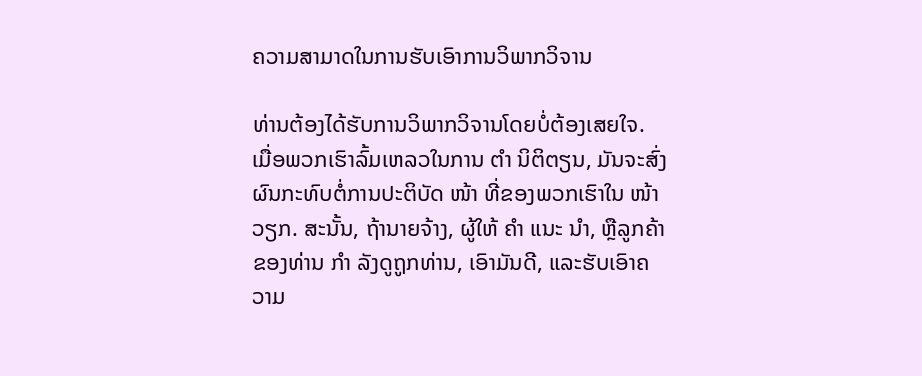ຄວາມສາມາດໃນການຮັບເອົາການວິພາກວິຈານ

ທ່ານຕ້ອງໄດ້ຮັບການວິພາກວິຈານໂດຍບໍ່ຕ້ອງເສຍໃຈ. ເມື່ອພວກເຮົາລົ້ມເຫລວໃນການ ຕຳ ນິຕິຕຽນ, ມັນຈະສົ່ງຜົນກະທົບຕໍ່ການປະຕິບັດ ໜ້າ ທີ່ຂອງພວກເຮົາໃນ ໜ້າ ວຽກ. ສະນັ້ນ, ຖ້ານາຍຈ້າງ, ຜູ້ໃຫ້ ຄຳ ແນະ ນຳ, ຫຼືລູກຄ້າຂອງທ່ານ ກຳ ລັງດູຖູກທ່ານ, ເອົາມັນດີ, ແລະຮັບເອົາຄວາມ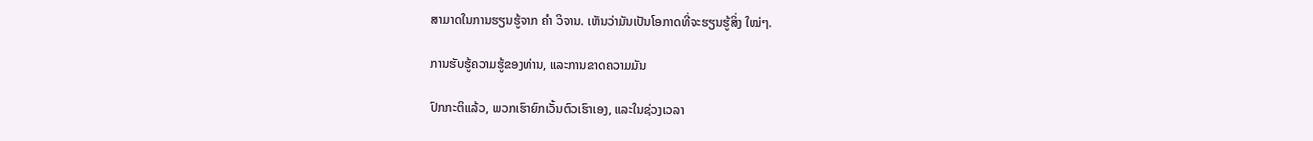ສາມາດໃນການຮຽນຮູ້ຈາກ ຄຳ ວິຈານ. ເຫັນວ່າມັນເປັນໂອກາດທີ່ຈະຮຽນຮູ້ສິ່ງ ໃໝ່ໆ.

ການຮັບຮູ້ຄວາມຮູ້ຂອງທ່ານ, ແລະການຂາດຄວາມມັນ

ປົກກະຕິແລ້ວ, ພວກເຮົາຍົກເວັ້ນຕົວເຮົາເອງ, ແລະໃນຊ່ວງເວລາ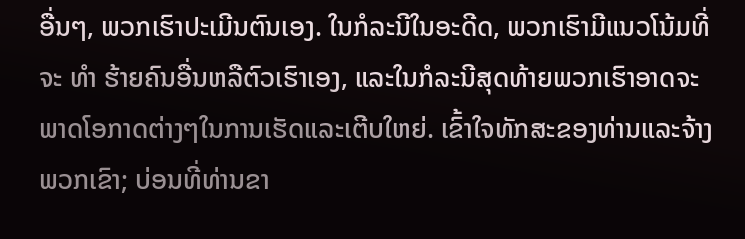ອື່ນໆ, ພວກເຮົາປະເມີນຕົນເອງ. ໃນກໍລະນີໃນອະດີດ, ພວກເຮົາມີແນວໂນ້ມທີ່ຈະ ທຳ ຮ້າຍຄົນອື່ນຫລືຕົວເຮົາເອງ, ແລະໃນກໍລະນີສຸດທ້າຍພວກເຮົາອາດຈະພາດໂອກາດຕ່າງໆໃນການເຮັດແລະເຕີບໃຫຍ່. ເຂົ້າໃຈທັກສະຂອງທ່ານແລະຈ້າງພວກເຂົາ; ບ່ອນທີ່ທ່ານຂາ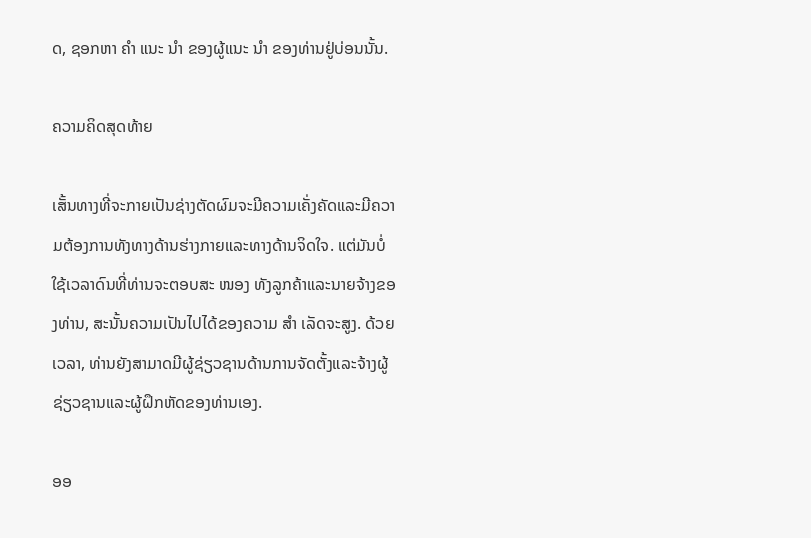ດ, ຊອກຫາ ຄຳ ແນະ ນຳ ຂອງຜູ້ແນະ ນຳ ຂອງທ່ານຢູ່ບ່ອນນັ້ນ.

ຄວາມຄິດສຸດທ້າຍ

ເສັ້ນທາງທີ່ຈະກາຍເປັນຊ່າງຕັດຜົມຈະມີຄວາມເຄັ່ງຄັດແລະມີຄວາມຕ້ອງການທັງທາງດ້ານຮ່າງກາຍແລະທາງດ້ານຈິດໃຈ. ແຕ່ມັນບໍ່ໃຊ້ເວລາດົນທີ່ທ່ານຈະຕອບສະ ໜອງ ທັງລູກຄ້າແລະນາຍຈ້າງຂອງທ່ານ, ສະນັ້ນຄວາມເປັນໄປໄດ້ຂອງຄວາມ ສຳ ເລັດຈະສູງ. ດ້ວຍເວລາ, ທ່ານຍັງສາມາດມີຜູ້ຊ່ຽວຊານດ້ານການຈັດຕັ້ງແລະຈ້າງຜູ້ຊ່ຽວຊານແລະຜູ້ຝຶກຫັດຂອງທ່ານເອງ.

ອອ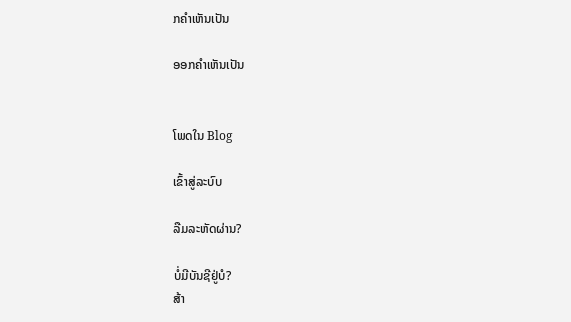ກຄໍາເຫັນເປັນ

ອອກຄໍາເຫັນເປັນ


ໂພດໃນ Blog

ເຂົ້າສູ່ລະບົບ

ລືມລະຫັດຜ່ານ?

ບໍ່ມີບັນຊີຢູ່ບໍ?
ສ້າ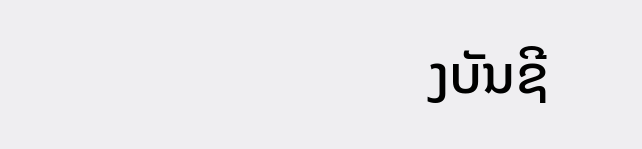ງບັນຊີ